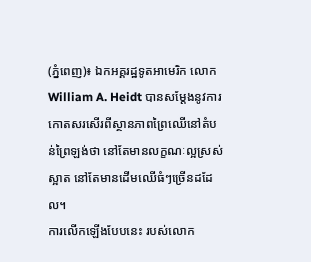(ភ្នំពេញ)៖ ឯកអគ្គរដ្ឋទូតអាមេរិក លោក William A. Heidt បានសម្ដែងនូវការកោតសរសើរពីស្ថានភាពព្រៃឈើនៅតំបន់ព្រៃឡង់ថា នៅតែមានលក្ខណៈល្អស្រស់ស្អាត នៅតែមានដើមឈើធំៗច្រើនដដែល។
ការលើកឡើងបែបនេះ របស់លោក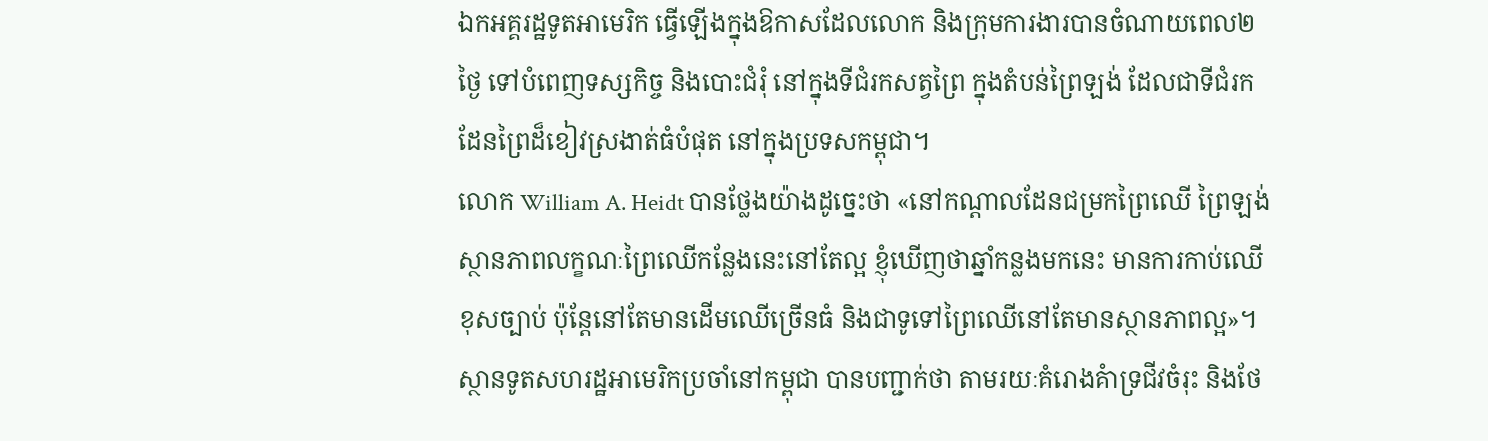ឯកអគ្គរដ្ឋទូតអាមេរិក ធ្វើឡើងក្នុងឱកាសដែលលោក និងក្រុមការងារបានចំណាយពេល២ថ្ងៃ ទៅបំពេញទស្សកិច្ច និងបោះជំរុំ នៅក្នុងទីជំរកសត្វព្រៃ ក្នុងតំបន់ព្រៃឡង់ ដែលជាទីជំរកដែនព្រៃដ៏ខៀវស្រងាត់ធំបំផុត នៅក្នុងប្រទសកម្ពុជា។
លោក William A. Heidt បានថ្លែងយ៉ាងដូច្នេះថា «នៅកណ្ដាលដែនជម្រកព្រៃឈើ ព្រៃឡង់ ស្ថានភាពលក្ខណៈព្រៃឈើកន្លែងនេះនៅតែល្អ ខ្ញុំឃើញថាឆ្នាំកន្លងមកនេះ មានការកាប់ឈើខុសច្បាប់ ប៉ុន្ដែនៅតែមានដើមឈើច្រើនធំ និងជាទូទៅព្រៃឈើនៅតែមានស្ថានភាពល្អ»។
ស្ថានទូតសហរដ្ឋអាមេរិកប្រចាំនៅកម្ពុជា បានបញ្ជាក់ថា តាមរយៈគំរោងគំាទ្រជីវចំរុះ និងថែ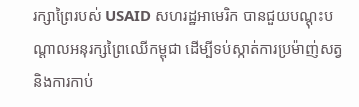រក្សាព្រៃរបស់ USAID សហរដ្ឋអាមេរិក បានជួយបណ្តុះបណ្តាលអនុរក្សព្រៃឈើកម្ពុជា ដើម្បីទប់ស្កាត់ការប្រម៉ាញ់សត្វ និងការកាប់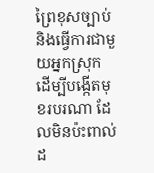ព្រៃខុសច្បាប់ និងធ្វើការជាមួយអ្នកស្រុក ដើម្បីបង្កើតមុខរបរណា ដែលមិនប៉ះពាល់ដ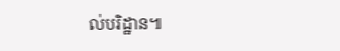ល់បរិដ្ឋាន៕